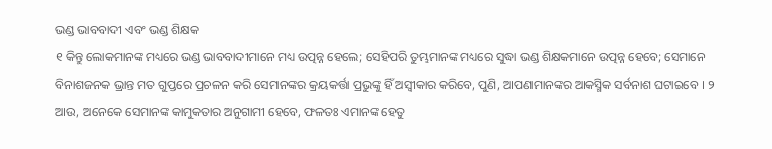ଭଣ୍ଡ ଭାବବାଦୀ ଏବଂ ଭଣ୍ଡ ଶିକ୍ଷକ
୧ କିନ୍ତୁ ଲୋକମାନଙ୍କ ମଧ୍ୟରେ ଭଣ୍ଡ ଭାବବାଦୀମାନେ ମଧ୍ୟ ଉତ୍ପନ୍ନ ହେଲେ; ସେହିପରି ତୁମ୍ଭମାନଙ୍କ ମଧ୍ୟରେ ସୁଦ୍ଧା ଭଣ୍ଡ ଶିକ୍ଷକମାନେ ଉତ୍ପନ୍ନ ହେବେ; ସେମାନେ ବିନାଶଜନକ ଭ୍ରାନ୍ତ ମତ ଗୁପ୍ତରେ ପ୍ରଚଳନ କରି ସେମାନଙ୍କର କ୍ରୟକର୍ତ୍ତା ପ୍ରଭୁଙ୍କୁ ହିଁ ଅସ୍ୱୀକାର କରିବେ, ପୁଣି, ଆପଣାମାନଙ୍କର ଆକସ୍ମିକ ସର୍ବନାଶ ଘଟାଇବେ । ୨ ଆଉ, ଅନେକେ ସେମାନଙ୍କ କାମୁକତାର ଅନୁଗାମୀ ହେବେ, ଫଳତଃ ଏମାନଙ୍କ ହେତୁ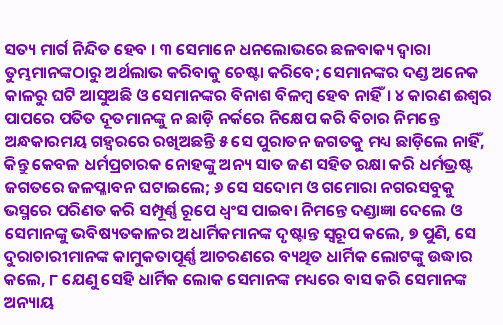ସତ୍ୟ ମାର୍ଗ ନିନ୍ଦିତ ହେବ । ୩ ସେମାନେ ଧନଲୋଭରେ ଛଳବାକ୍ୟ ଦ୍ୱାରା ତୁମ୍ଭମାନଙ୍କଠାରୁ ଅର୍ଥଲାଭ କରିବାକୁ ଚେଷ୍ଟା କରିବେ; ସେମାନଙ୍କର ଦଣ୍ଡ ଅନେକ କାଳରୁ ଘଟି ଆସୁଅଛି ଓ ସେମାନଙ୍କର ବିନାଶ ବିଳମ୍ବ ହେବ ନାହିଁ। ୪ କାରଣ ଈଶ୍ୱର ପାପରେ ପତିତ ଦୂତମାନଙ୍କୁ ନ ଛାଡ଼ି ନର୍କରେ ନିକ୍ଷେପ କରି ବିଚାର ନିମନ୍ତେ ଅନ୍ଧକାରମୟ ଗହ୍ୱରରେ ରଖିଅଛନ୍ତି ୫ ସେ ପୁରାତନ ଜଗତକୁ ମଧ୍ୟ ଛାଡ଼ିଲେ ନାହିଁ, କିନ୍ତୁ କେବଳ ଧର୍ମପ୍ରଚାରକ ନୋହଙ୍କୁ ଅନ୍ୟ ସାତ ଜଣ ସହିତ ରକ୍ଷା କରି ଧର୍ମଭ୍ରଷ୍ଟ ଜଗତରେ ଜଳପ୍ଳାବନ ଘଟାଇଲେ; ୬ ସେ ସଦୋମ ଓ ଗମୋରା ନଗରସବୁକୁ ଭସ୍ମରେ ପରିଣତ କରି ସମ୍ପୂର୍ଣ୍ଣ ରୂପେ ଧ୍ୱଂସ ପାଇବା ନିମନ୍ତେ ଦଣ୍ଡାଜ୍ଞା ଦେଲେ ଓ ସେମାନଙ୍କୁ ଭବିଷ୍ୟତକାଳର ଅଧାର୍ମିକମାନଙ୍କ ଦୃଷ୍ଟାନ୍ତ ସ୍ୱରୂପ କଲେ, ୭ ପୁଣି, ସେ ଦୁରାଚାରୀମାନଙ୍କ କାମୁକତାପୂର୍ଣ୍ଣ ଆଚରଣରେ ବ୍ୟଥିତ ଧାର୍ମିକ ଲୋଟଙ୍କୁ ଉଦ୍ଧାର କଲେ, ୮ ଯେଣୁ ସେହି ଧାର୍ମିକ ଲୋକ ସେମାନଙ୍କ ମଧ୍ୟରେ ବାସ କରି ସେମାନଙ୍କ ଅନ୍ୟାୟ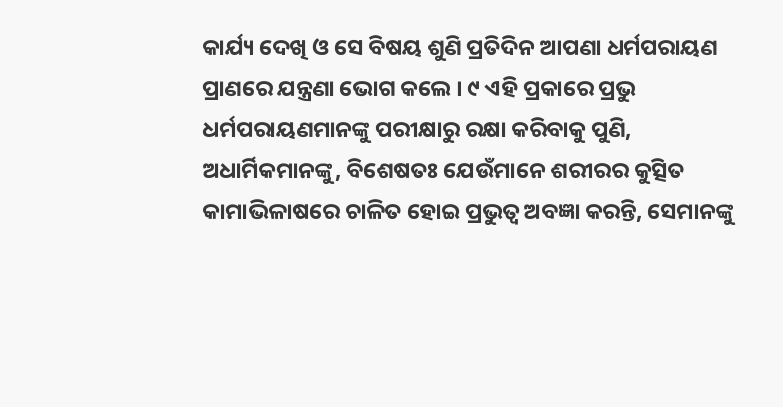କାର୍ଯ୍ୟ ଦେଖି ଓ ସେ ବିଷୟ ଶୁଣି ପ୍ରତିଦିନ ଆପଣା ଧର୍ମପରାୟଣ ପ୍ରାଣରେ ଯନ୍ତ୍ରଣା ଭୋଗ କଲେ । ୯ ଏହି ପ୍ରକାରେ ପ୍ରଭୁ ଧର୍ମପରାୟଣମାନଙ୍କୁ ପରୀକ୍ଷାରୁ ରକ୍ଷା କରିବାକୁ ପୁଣି, ଅଧାର୍ମିକମାନଙ୍କୁ, ବିଶେଷତଃ ଯେଉଁମାନେ ଶରୀରର କୁତ୍ସିତ କାମାଭିଳାଷରେ ଚାଳିତ ହୋଇ ପ୍ରଭୁତ୍ୱ ଅବଜ୍ଞା କରନ୍ତି, ସେମାନଙ୍କୁ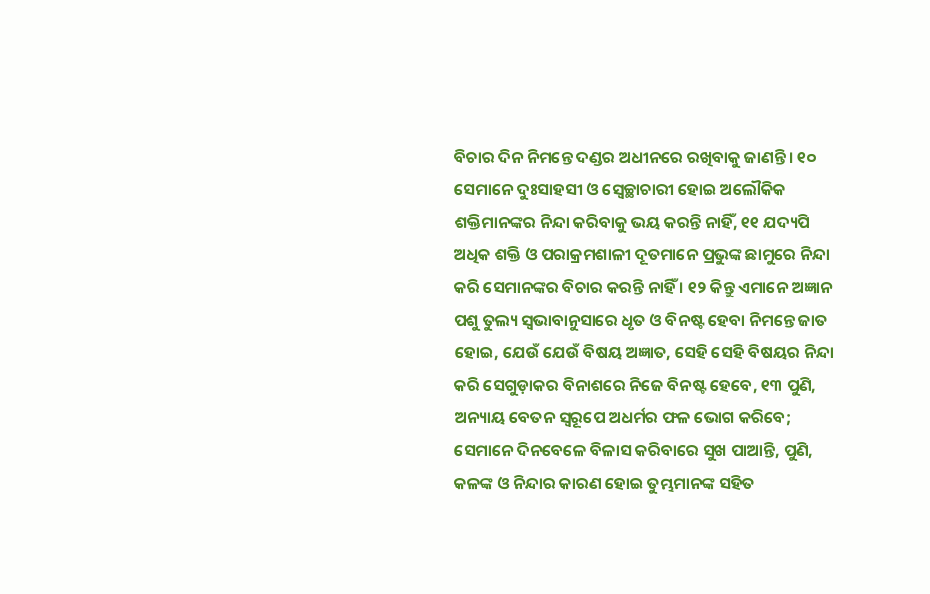ବିଚାର ଦିନ ନିମନ୍ତେ ଦଣ୍ଡର ଅଧୀନରେ ରଖିବାକୁ ଜାଣନ୍ତି । ୧୦ ସେମାନେ ଦୁଃସାହସୀ ଓ ସ୍ୱେଚ୍ଛାଚାରୀ ହୋଇ ଅଲୌକିକ ଶକ୍ତିମାନଙ୍କର ନିନ୍ଦା କରିବାକୁ ଭୟ କରନ୍ତି ନାହିଁ, ୧୧ ଯଦ୍ୟପି ଅଧିକ ଶକ୍ତି ଓ ପରାକ୍ରମଶାଳୀ ଦୂତମାନେ ପ୍ରଭୁଙ୍କ ଛାମୁରେ ନିନ୍ଦା କରି ସେମାନଙ୍କର ବିଚାର କରନ୍ତି ନାହିଁ । ୧୨ କିନ୍ତୁ ଏମାନେ ଅଜ୍ଞାନ ପଶୁ ତୁଲ୍ୟ ସ୍ୱଭାବାନୁସାରେ ଧୃତ ଓ ବିନଷ୍ଟ ହେବା ନିମନ୍ତେ ଜାତ ହୋଇ, ଯେଉଁ ଯେଉଁ ବିଷୟ ଅଜ୍ଞାତ, ସେହି ସେହି ବିଷୟର ନିନ୍ଦା କରି ସେଗୁଡ଼ାକର ବିନାଶରେ ନିଜେ ବିନଷ୍ଟ ହେବେ, ୧୩ ପୁଣି, ଅନ୍ୟାୟ ବେତନ ସ୍ୱରୂପେ ଅଧର୍ମର ଫଳ ଭୋଗ କରିବେ; ସେମାନେ ଦିନବେଳେ ବିଳାସ କରିବାରେ ସୁଖ ପାଆନ୍ତି, ପୁଣି, କଳଙ୍କ ଓ ନିନ୍ଦାର କାରଣ ହୋଇ ତୁମ୍ଭମାନଙ୍କ ସହିତ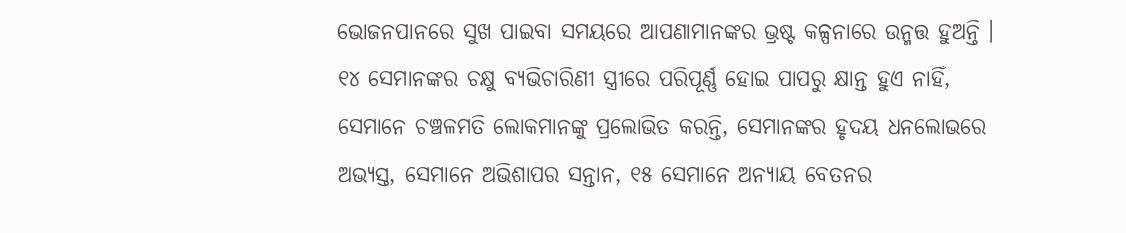ଭୋଜନପାନରେ ସୁଖ ପାଇବା ସମୟରେ ଆପଣାମାନଙ୍କର ଭ୍ରଷ୍ଟ କଳ୍ପନାରେ ଉନ୍ମତ୍ତ ହୁଅନ୍ତି । ୧୪ ସେମାନଙ୍କର ଚକ୍ଷୁ ବ୍ୟଭିଚାରିଣୀ ସ୍ତ୍ରୀରେ ପରିପୂର୍ଣ୍ଣ ହୋଇ ପାପରୁ କ୍ଷାନ୍ତ ହୁଏ ନାହିଁ, ସେମାନେ ଚଞ୍ଚଳମତି ଲୋକମାନଙ୍କୁ ପ୍ରଲୋଭିତ କରନ୍ତି, ସେମାନଙ୍କର ହୃଦୟ ଧନଲୋଭରେ ଅଭ୍ୟସ୍ତ, ସେମାନେ ଅଭିଶାପର ସନ୍ତାନ, ୧୫ ସେମାନେ ଅନ୍ୟାୟ ବେତନର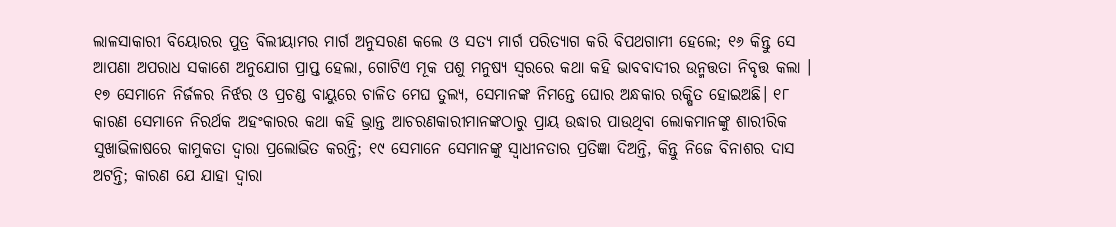ଲାଳସାକାରୀ ବିୟୋରର ପୁତ୍ର ବିଲୀୟାମର ମାର୍ଗ ଅନୁସରଣ କଲେ ଓ ସତ୍ୟ ମାର୍ଗ ପରିତ୍ୟାଗ କରି ବିପଥଗାମୀ ହେଲେ; ୧୬ କିନ୍ତୁ ସେ ଆପଣା ଅପରାଧ ସକାଶେ ଅନୁଯୋଗ ପ୍ରାପ୍ତ ହେଲା, ଗୋଟିଏ ମୂକ ପଶୁ ମନୁଷ୍ୟ ସ୍ୱରରେ କଥା କହି ଭାବବାଦୀର ଉନ୍ମତ୍ତତା ନିବୃତ୍ତ କଲା । ୧୭ ସେମାନେ ନିର୍ଜଳର ନିର୍ଝର ଓ ପ୍ରଚଣ୍ଡ ବାୟୁରେ ଚାଳିତ ମେଘ ତୁଲ୍ୟ, ସେମାନଙ୍କ ନିମନ୍ତେ ଘୋର ଅନ୍ଧକାର ରକ୍ଷିତ ହୋଇଅଛି। ୧୮ କାରଣ ସେମାନେ ନିରର୍ଥକ ଅହଂକାରର କଥା କହି ଭ୍ରାନ୍ତ ଆଚରଣକାରୀମାନଙ୍କଠାରୁ ପ୍ରାୟ ଉଦ୍ଧାର ପାଉଥିବା ଲୋକମାନଙ୍କୁ ଶାରୀରିକ ସୁଖାଭିଳାଷରେ କାମୁକତା ଦ୍ୱାରା ପ୍ରଲୋଭିତ କରନ୍ତି; ୧୯ ସେମାନେ ସେମାନଙ୍କୁ ସ୍ୱାଧୀନତାର ପ୍ରତିଜ୍ଞା ଦିଅନ୍ତି, କିନ୍ତୁ ନିଜେ ବିନାଶର ଦାସ ଅଟନ୍ତି; କାରଣ ଯେ ଯାହା ଦ୍ୱାରା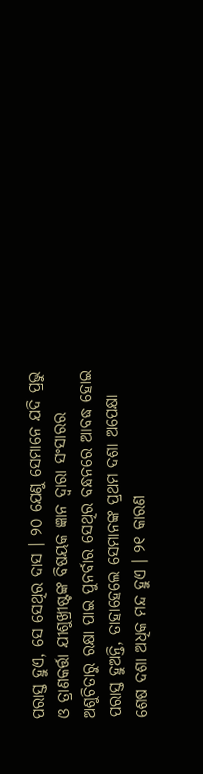ପରାସ୍ତ ହୁଏ, ସେ ସେଥିର ଦାସ । ୨୦ ଯେଣୁ ସେମାନେ ଯଦି ପ୍ରଭୁ ଓ ତ୍ରାଣକର୍ତ୍ତା ଯୀଶୁଖ୍ରୀଷ୍ଟଙ୍କ ବିଷୟକ ଜ୍ଞାନ ଦ୍ୱାରା ସଂସାରର ଅଶୁଚିତାରୁ ରକ୍ଷା ପାଇ ପୁନର୍ବାର ସେଥିର ବନ୍ଧନରେ ଆବଦ୍ଧ ହୋଇ ପରାସ୍ତ ହୁଅନ୍ତି, ତାହାହେଲେ ସେମାନଙ୍କ ପ୍ରଥମ ଦଶା ଅପେକ୍ଷା ଶେଷ ଦଶା ଅଧିକ ମନ୍ଦ ହୁଏ । ୨୧ କାରଣ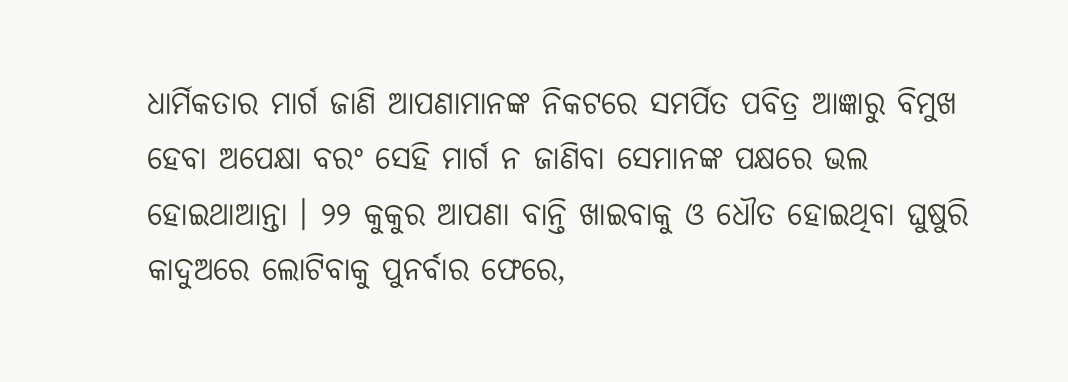ଧାର୍ମିକତାର ମାର୍ଗ ଜାଣି ଆପଣାମାନଙ୍କ ନିକଟରେ ସମର୍ପିତ ପବିତ୍ର ଆଜ୍ଞାରୁ ବିମୁଖ ହେବା ଅପେକ୍ଷା ବରଂ ସେହି ମାର୍ଗ ନ ଜାଣିବା ସେମାନଙ୍କ ପକ୍ଷରେ ଭଲ ହୋଇଥାଆନ୍ତା । ୨୨ କୁକୁର ଆପଣା ବାନ୍ତି ଖାଇବାକୁ ଓ ଧୌତ ହୋଇଥିବା ଘୁଷୁରି କାଦୁଅରେ ଲୋଟିବାକୁ ପୁନର୍ବାର ଫେରେ,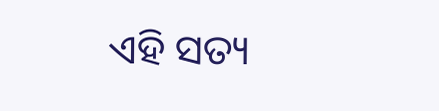ଏହି ସତ୍ୟ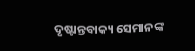ଦୃଷ୍ଟାନ୍ତବାକ୍ୟ ସେମାନଙ୍କ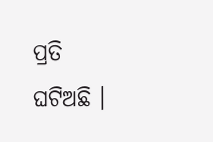ପ୍ରତି ଘଟିଅଛି ।